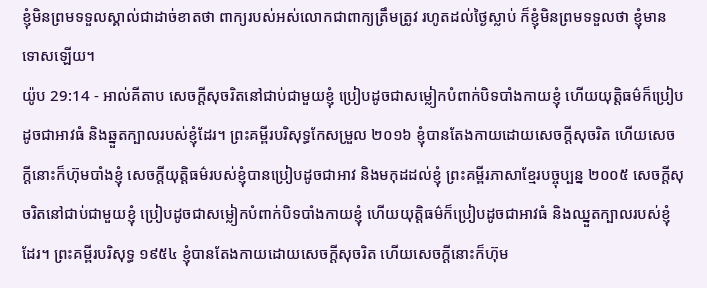ខ្ញុំមិនព្រមទទួលស្គាល់ជាដាច់ខាតថា ពាក្យរបស់អស់លោកជាពាក្យត្រឹមត្រូវ រហូតដល់ថ្ងៃស្លាប់ ក៏ខ្ញុំមិនព្រមទទួលថា ខ្ញុំមានទោសឡើយ។
យ៉ូប 29:14 - អាល់គីតាប សេចក្ដីសុចរិតនៅជាប់ជាមួយខ្ញុំ ប្រៀបដូចជាសម្លៀកបំពាក់បិទបាំងកាយខ្ញុំ ហើយយុត្តិធម៌ក៏ប្រៀបដូចជាអាវធំ និងឆ្នួតក្បាលរបស់ខ្ញុំដែរ។ ព្រះគម្ពីរបរិសុទ្ធកែសម្រួល ២០១៦ ខ្ញុំបានតែងកាយដោយសេចក្ដីសុចរិត ហើយសេចក្ដីនោះក៏ហ៊ុមបាំងខ្ញុំ សេចក្ដីយុត្តិធម៌របស់ខ្ញុំបានប្រៀបដូចជាអាវ និងមកុដដល់ខ្ញុំ ព្រះគម្ពីរភាសាខ្មែរបច្ចុប្បន្ន ២០០៥ សេចក្ដីសុចរិតនៅជាប់ជាមួយខ្ញុំ ប្រៀបដូចជាសម្លៀកបំពាក់បិទបាំងកាយខ្ញុំ ហើយយុត្តិធម៌ក៏ប្រៀបដូចជាអាវធំ និងឈ្នួតក្បាលរបស់ខ្ញុំដែរ។ ព្រះគម្ពីរបរិសុទ្ធ ១៩៥៤ ខ្ញុំបានតែងកាយដោយសេចក្ដីសុចរិត ហើយសេចក្ដីនោះក៏ហ៊ុម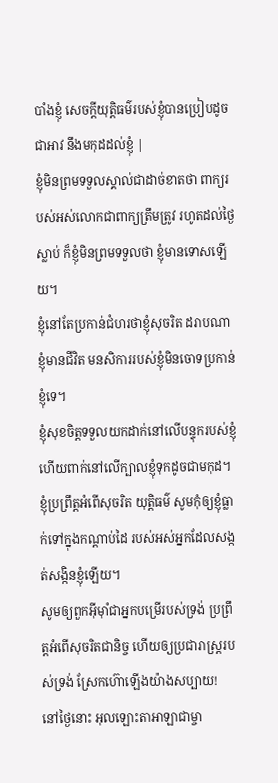បាំងខ្ញុំ សេចក្ដីយុត្តិធម៌របស់ខ្ញុំបានប្រៀបដូចជាអាវ នឹងមកុដដល់ខ្ញុំ |
ខ្ញុំមិនព្រមទទួលស្គាល់ជាដាច់ខាតថា ពាក្យរបស់អស់លោកជាពាក្យត្រឹមត្រូវ រហូតដល់ថ្ងៃស្លាប់ ក៏ខ្ញុំមិនព្រមទទួលថា ខ្ញុំមានទោសឡើយ។
ខ្ញុំនៅតែប្រកាន់ជំហរថាខ្ញុំសុចរិត ដរាបណាខ្ញុំមានជីវិត មនសិការរបស់ខ្ញុំមិនចោទប្រកាន់ខ្ញុំទេ។
ខ្ញុំសុខចិត្តទទួលយកដាក់នៅលើបន្ទុករបស់ខ្ញុំ ហើយពាក់នៅលើក្បាលខ្ញុំទុកដូចជាមកុដ។
ខ្ញុំប្រព្រឹត្តអំពើសុចរិត យុត្តិធម៌ សូមកុំឲ្យខ្ញុំធ្លាក់ទៅក្នុងកណ្ដាប់ដៃ របស់អស់អ្នកដែលសង្កត់សង្កិនខ្ញុំឡើយ។
សូមឲ្យពួកអ៊ីមុាំជាអ្នកបម្រើរបស់ទ្រង់ ប្រព្រឹត្តអំពើសុចរិតជានិច្ច ហើយឲ្យប្រជារាស្ត្ររបស់ទ្រង់ ស្រែកហ៊ោឡើងយ៉ាងសប្បាយ!
នៅថ្ងៃនោះ អុលឡោះតាអាឡាជាម្ចា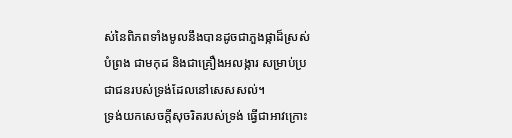ស់នៃពិភពទាំងមូលនឹងបានដូចជាភួងផ្កាដ៏ស្រស់បំព្រង ជាមកុដ និងជាគ្រឿងអលង្ការ សម្រាប់ប្រជាជនរបស់ទ្រង់ដែលនៅសេសសល់។
ទ្រង់យកសេចក្ដីសុចរិតរបស់ទ្រង់ ធ្វើជាអាវក្រោះ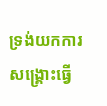ទ្រង់យកការសង្គ្រោះធ្វើ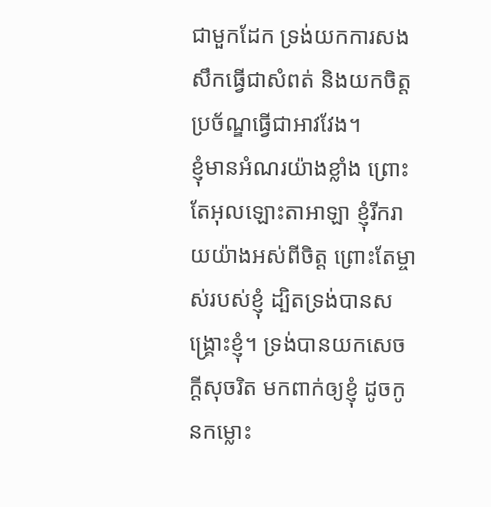ជាមួកដែក ទ្រង់យកការសងសឹកធ្វើជាសំពត់ និងយកចិត្តប្រច័ណ្ឌធ្វើជាអាវវែង។
ខ្ញុំមានអំណរយ៉ាងខ្លាំង ព្រោះតែអុលឡោះតាអាឡា ខ្ញុំរីករាយយ៉ាងអស់ពីចិត្ត ព្រោះតែម្ចាស់របស់ខ្ញុំ ដ្បិតទ្រង់បានសង្គ្រោះខ្ញុំ។ ទ្រង់បានយកសេចក្ដីសុចរិត មកពាក់ឲ្យខ្ញុំ ដូចកូនកម្លោះ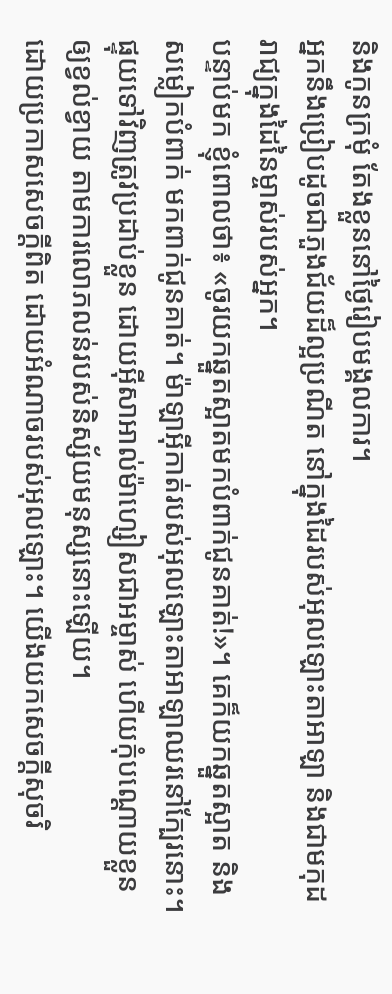និងកូនក្រមុំ តែងខ្លួននៅថ្ងៃរៀបមង្គលការ។
អ្នកនឹងប្រៀបដូចជាភួងជ័យដ៏ល្អប្រណីត នៅក្នុងដៃរបស់អុលឡោះតាអាឡា និងជាមកុដរាជ្យក្នុងដៃនៃម្ចាស់របស់អ្នក។
បន្ទាប់មក ខ្ញុំពោលថា៖ «ចូរយកឆ្នួតស្អាតមកបំពាក់ជូនគាត់!»។ គេក៏យកឆ្នួតស្អាត និងសម្លៀកបំពាក់ មកពាក់ជូនគាត់។ ម៉ាឡាអ៊ីកាត់របស់អុលឡោះតាអាឡាឈរនៅក្បែរនោះ។
ផ្ទុយទៅវិញត្រូវប្រដាប់ខ្លួន ដោយអ៊ីសាអាល់ម៉ាហ្សៀសជាអម្ចាស់ ហើយកុំបណ្ដោយខ្លួនឲ្យខ្វល់ខ្វាយ តាមការលោភលន់របស់និស្ស័យមនុស្សនោះឡើយ។
ដោយប្រកាសសេចក្ដីពិត ដោយអំណាចរបស់អុលឡោះ។ យើងយកសេចក្ដីសុចរិ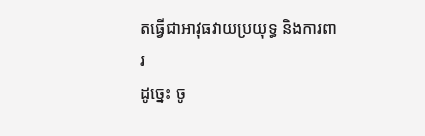តធ្វើជាអាវុធវាយប្រយុទ្ធ និងការពារ
ដូច្នេះ ចូ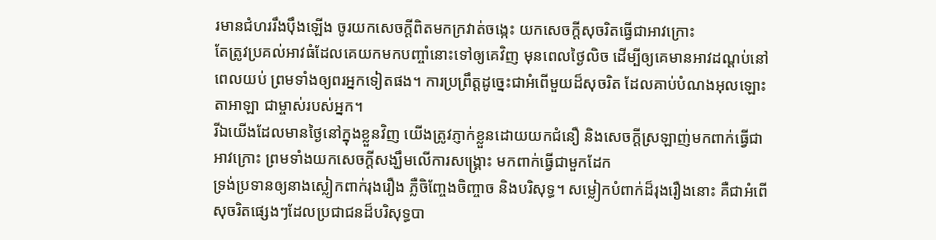រមានជំហររឹងប៉ឹងឡើង ចូរយកសេចក្ដីពិតមកក្រវាត់ចង្កេះ យកសេចក្ដីសុចរិតធ្វើជាអាវក្រោះ
តែត្រូវប្រគល់អាវធំដែលគេយកមកបញ្ចាំនោះទៅឲ្យគេវិញ មុនពេលថ្ងៃលិច ដើម្បីឲ្យគេមានអាវដណ្តប់នៅពេលយប់ ព្រមទាំងឲ្យពរអ្នកទៀតផង។ ការប្រព្រឹត្តដូច្នេះជាអំពើមួយដ៏សុចរិត ដែលគាប់បំណងអុលឡោះតាអាឡា ជាម្ចាស់របស់អ្នក។
រីឯយើងដែលមានថ្ងៃនៅក្នុងខ្លួនវិញ យើងត្រូវភ្ញាក់ខ្លួនដោយយកជំនឿ និងសេចក្ដីស្រឡាញ់មកពាក់ធ្វើជាអាវក្រោះ ព្រមទាំងយកសេចក្ដីសង្ឃឹមលើការសង្គ្រោះ មកពាក់ធ្វើជាមួកដែក
ទ្រង់ប្រទានឲ្យនាងស្លៀកពាក់រុងរឿង ភ្លឺចិញ្ចែងចិញ្ចាច និងបរិសុទ្ធ។ សម្លៀកបំពាក់ដ៏រុងរឿងនោះ គឺជាអំពើសុចរិតផ្សេងៗដែលប្រជាជនដ៏បរិសុទ្ធបា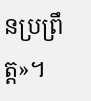នប្រព្រឹត្ដ»។